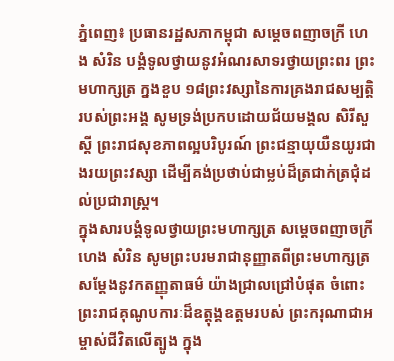ភ្នំពេញ៖ ប្រធានរដ្ឋសភាកម្ពុជា សម្ដេចពញាចក្រី ហេង សំរិន បង្គំទូលថ្វាយនូវអំណរសាទរថ្វាយព្រះពរ ព្រះមហាក្សត្រ ក្នងខួប ១៨ព្រះវស្សានៃការគ្រងរាជសម្បត្តិរបស់ព្រះអង្គ សូមទ្រង់ប្រកបដោយជ័យមង្គល សិរីសួស្តី ព្រះរាជសុខភាពល្អបរិបូរណ៍ ព្រះជន្មាយុយឺនយូរជាងរយព្រះវស្សា ដើម្បីគង់ប្រថាប់ជាម្លប់ដ៏ត្រជាក់ត្រជុំដល់ប្រជារាស្ត្រ។
ក្នុងសារបង្គំទូលថ្វាយព្រះមហាក្សត្រ សម្ដេចពញាចក្រី ហេង សំរិន សូមព្រះបរមរាជានុញ្ញាតពីព្រះមហាក្សត្រ សម្តែងនូវកតញ្ញុតាធម៌ យ៉ាងជ្រាលជ្រៅបំផុត ចំពោះព្រះរាជគុណូបការៈដ៏ឧត្ដុង្គឧត្តមរបស់ ព្រះករុណាជាអម្ចាស់ជីវិតលើត្បូង ក្នុង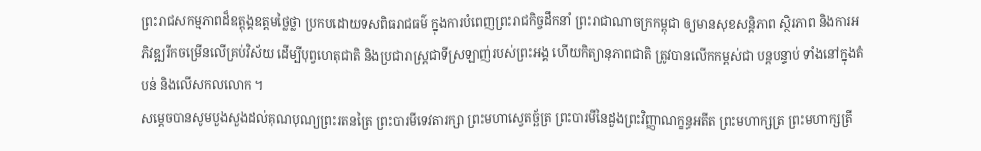ព្រះរាជសកម្មភាពដ៏ឧត្តុង្គឧត្តមថ្លៃថ្លា ប្រកបដោយទសពិធរាជធម៌ ក្នុងការបំពេញព្រះរាជកិច្ចដឹកនាំ ព្រះរាជាណាចក្រកម្ពុជា ឲ្យមានសុខសន្តិភាព ស្ថិរភាព និងការអភិវឌ្ឍរីកចម្រើនលើគ្រប់វិស័យ ដើម្បីបុព្វហេតុជាតិ និងប្រជារាស្ត្រជាទីស្រឡាញ់របស់ព្រះអង្គ ហើយកិត្យានុភាពជាតិ ត្រូវបានលើកកម្ពស់ជា បន្តបន្ទាប់ ទាំងនៅក្នុងតំបន់ និងលើសកលលោក ។
សម្ដេចបានសូមបួងសួងដល់គុណបុណ្យព្រះរតនត្រៃ ព្រះបារមីទេវតារក្សា ព្រះមហាស្វេតច្ឆ័ត្រ ព្រះបារមីនៃដួងព្រះវិញ្ញាណក្ខន្ធអតីត ព្រះមហាក្សត្រ ព្រះមហាក្សត្រី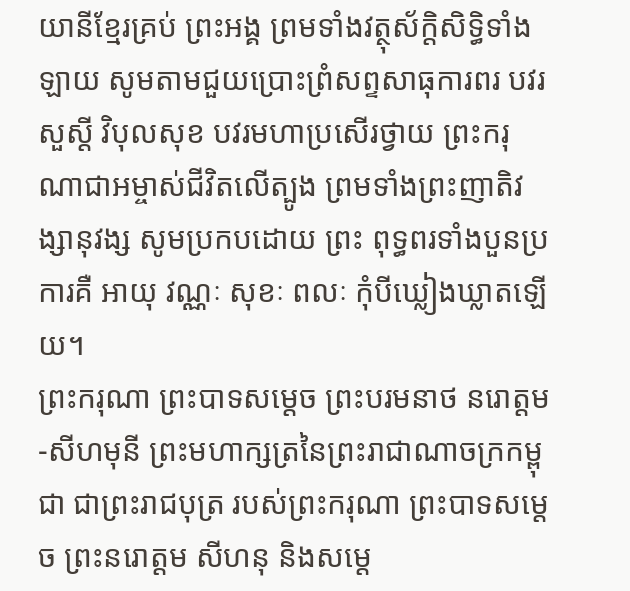យានីខ្មែរគ្រប់ ព្រះអង្គ ព្រមទាំងវត្ថុស័ក្តិសិទ្ធិទាំងឡាយ សូមតាមជួយប្រោះព្រំសព្ទសាធុការពរ បវរសួស្ដី វិបុលសុខ បវរមហាប្រសើរថ្វាយ ព្រះករុណាជាអម្ចាស់ជីវិតលើត្បូង ព្រមទាំងព្រះញាតិវង្សានុវង្ស សូមប្រកបដោយ ព្រះ ពុទ្ធពរទាំងបួនប្រការគឺ អាយុ វណ្ណៈ សុខៈ ពលៈ កុំបីឃ្លៀងឃ្លាតឡើយ។
ព្រះករុណា ព្រះបាទសម្ដេច ព្រះបរមនាថ នរោត្ដម-សីហមុនី ព្រះមហាក្សត្រនៃព្រះរាជាណាចក្រកម្ពុជា ជាព្រះរាជបុត្រ របស់ព្រះករុណា ព្រះបាទសម្ដេច ព្រះនរោត្ដម សីហនុ និងសម្ដេ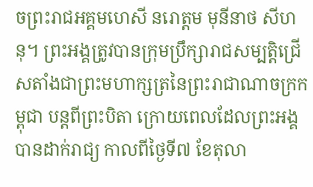ចព្រះរាជអគ្គមហេសី នរោត្តម មុនីនាថ សីហនុ។ ព្រះអង្គត្រូវបានក្រុមប្រឹក្សារាជសម្បត្តិជ្រើសតាំងជាព្រះមហាក្សត្រនៃព្រះរាជាណាចក្រកម្ពុជា បន្តពីព្រះបិតា ក្រោយពេលដែលព្រះអង្គបានដាក់រាជ្យ កាលពីថ្ងៃទី៧ ខែតុលា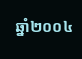ឆ្នាំ២០០៤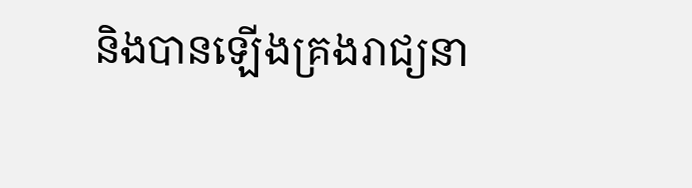និងបានឡើងគ្រងរាជ្យនា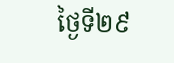ថ្ងៃទី២៩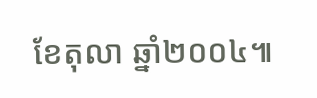ខែតុលា ឆ្នាំ២០០៤៕